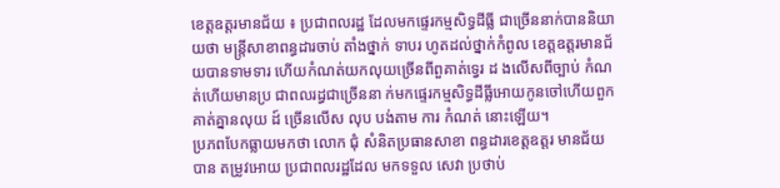ខេត្តឧត្តរមានជ័យ ៖ ប្រជាពលរដ្ឋ ដែលមកផ្ទេរកម្មសិទ្ធដីធ្លី ជាច្រើននាក់បាននិយាយថា មន្ត្រីសាខាពន្ធដារចាប់ តាំងថ្នាក់ ទាបរ ហូតដល់ថ្នាក់កំពូល ខេត្តឧត្ដរមានជ័យបានទាមទារ ហើយកំណត់យកលុយច្រើនពីពួគាត់ទ្វេរ ដ ងលើសពីច្បាប់ កំណត់ហើយមានប្រ ជាពលរដ្ធជាច្រើននា ក់មកផ្ទេរកម្មសិទ្ធដីធ្លីអោយកូនចៅហើយពួកគាត់គ្នានលុយ ដ៍ ច្រើនលើស លុប បង់តាម ការ កំណត់ នោះឡើយ។
ប្រភពបែកធ្លាយមកថា លោក ជុំ សំនិតប្រធានសាខា ពន្ធដារខេត្តឧត្ដរ មានជ័យ បាន តម្រូវអោយ ប្រជាពលរដ្ឋដែល មកទទួល សេវា ប្រថាប់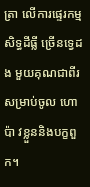ត្រា លើការផ្ទេរកម្មសិទ្ធដីធ្លី ច្រើនទ្វេដង មួយគុណជាពីរ សម្រាប់ចូល ហោប៉ា វខ្លួននិងបក្ខពួក។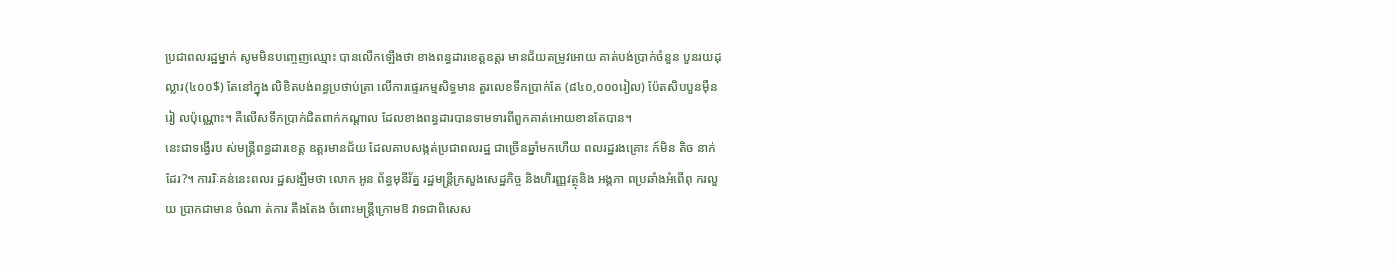ប្រជាពលរដ្ឋម្នាក់ សូមមិនបញ្ចេញឈ្មោះ បានលើកឡើងថា ខាងពន្ធដារខេត្តឧត្ដរ មានជ័យតម្រូវអោយ គាត់បង់ប្រាក់ចំនួន បួនរយដុល្លារ(៤០០$) តែនៅក្នុង លិខិតបង់ពន្ធប្រថាប់ត្រា លើការផ្ទេរកម្មសិទ្ធមាន តួរលេខទឹកប្រាក់តែ (៨៤០,០០០រៀល) ប៉ែតសិបបួនម៉ឺនរៀ លប៉ុណ្ណោះ។ គឺលើសទឹកប្រាក់ជិតពាក់កណ្ដាល ដែលខាងពន្ធដារបានទាមទារពីពួកគាត់អោយខានតែបាន។
នេះជាទង្វើរប ស់មន្ត្រីពន្ធដារខេត្ត ឧត្ដរមានជ័យ ដែលគាបសង្កត់ប្រជាពលរដ្ឋ ជាច្រើនឆ្នាំមកហើយ ពលរដ្ឋរងគ្រោះ ក៍មិន តិច នាក់ ដែរ?។ ការរិៈគន់នេះពលរ ដ្ឋសង្ឃឹមថា លោក អូន ព័ន្ធមុនីរ័ត្ន រដ្ឋមន្ដ្រីក្រសួងសេដ្ឋកិច្ច និងហិរញ្ញវត្ថុនិង អង្គភា ពប្រឆាំងអំពើពុ ករលួយ ប្រាកជាមាន ចំណា ត់ការ តឹងតែង ចំពោះមន្ត្រីក្រោមឱ វាទជាពិសេស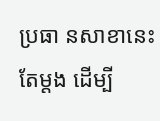ប្រធា នសាខានេះ តែម្តង ដើម្បី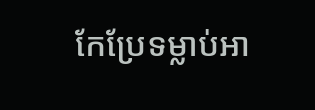កែប្រែទម្លាប់អា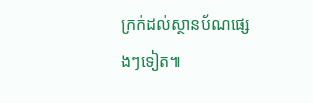ក្រក់ដល់ស្ថានប័ណផ្សេងៗទៀត៕